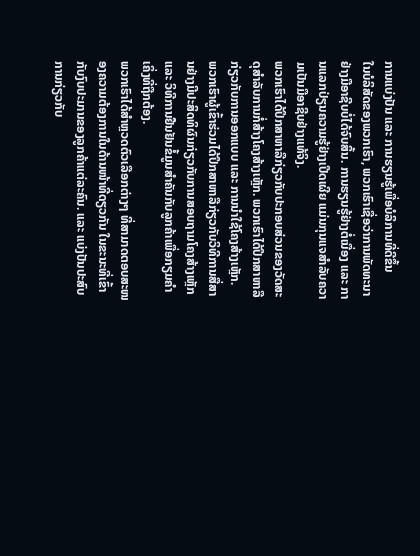ການແບ່ງປັນ ແລະ ການຮຽນຮູ້ເພື່ອບໍລິການທີ່ດີຂຶ້ນ
ໃນບໍລິສັດຂອງພວກເຮົາ, ພວກເຮົາເຊື່ອວ່າການພັດທະນາຢ່າງມືອາຊີບບໍ່ໄດ້ຈົບສິ້ນ. ການຮຽນຮູ້ຢ່າງຕໍ່ເນື່ອງ ແລະ ການແລກປ່ຽນຄວາມຮູ້ຢ່າງເປີດເຜີຍ ແມ່ນກຸນແຈສຳລັບຄວາມເປັນມືອາຊີບຢ່າງແທ້ຈິງ.
ພວກເຮົາໄດ້ປຶກສາຫາລືກ່ຽວກັບປະກອບສ່ວນຂອງວັດສະດຸສໍາລັບການກໍ່ສ້າງໂຄງສ້າງເຫຼັກ. ພວກເຮົາໄດ້ປຶກສາຫາລືກ່ຽວກັບການອອກແບບ ແລະ ການນຳໃຊ້ໂຄງສ້າງເຫຼັກ.
ພວກເຮົາຜູ້ເຂົ້າຮ່ວມໄດ້ປຶກສາຫາລືກ່ຽວກັບວິທີການສື່ສານຢ່າງມີປະສິດທິຜົນກ່ຽວກັບການສອບຖາມໂຄງສ້າງເຫຼັກ ແລະ ວິທີການຢືນຢັນຂໍ້ມູນສຳຄັນກັບລູກຄ້າເພື່ອກຽມຄຳເຄິ່ງທີ່ຖືກຕ້ອງ.
ພວກເຮົາໄດ້ສຳຫຼວດຕົວເລືອກຕ່າງໆ ທີ່ສາມາດຕອບສະໜອງຄວາມຕ້ອງການໃນດ້ານໜ້າທີ່ດຽວກັນ ໃນຂະນະທີ່ເຂົ້າກັບງົບປະມານຂອງລູກຄ້າແຕ່ລະຄົນ. ແລະ ແບ່ງປັນປະສົບການກ່ຽວກັບ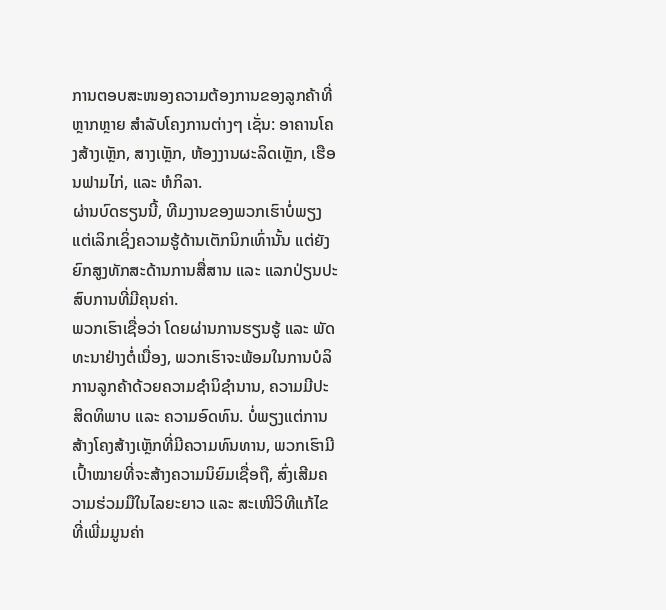ການຕອບສະໜອງຄວາມຕ້ອງການຂອງລູກຄ້າທີ່ຫຼາກຫຼາຍ ສຳລັບໂຄງການຕ່າງໆ ເຊັ່ນ: ອາຄານໂຄງສ້າງເຫຼັກ, ສາງເຫຼັກ, ຫ້ອງງານຜະລິດເຫຼັກ, ເຮືອນຟາມໄກ່, ແລະ ຫໍກິລາ.
ຜ່ານບົດຮຽນນີ້, ທີມງານຂອງພວກເຮົາບໍ່ພຽງແຕ່ເລິກເຊິ່ງຄວາມຮູ້ດ້ານເຕັກນິກເທົ່ານັ້ນ ແຕ່ຍັງຍົກສູງທັກສະດ້ານການສື່ສານ ແລະ ແລກປ່ຽນປະສົບການທີ່ມີຄຸນຄ່າ.
ພວກເຮົາເຊື່ອວ່າ ໂດຍຜ່ານການຮຽນຮູ້ ແລະ ພັດທະນາຢ່າງຕໍ່ເນື່ອງ, ພວກເຮົາຈະພ້ອມໃນການບໍລິການລູກຄ້າດ້ວຍຄວາມຊຳນິຊຳນານ, ຄວາມມີປະສິດທິພາບ ແລະ ຄວາມອົດທົນ. ບໍ່ພຽງແຕ່ການສ້າງໂຄງສ້າງເຫຼັກທີ່ມີຄວາມທົນທານ, ພວກເຮົາມີເປົ້າໝາຍທີ່ຈະສ້າງຄວາມນິຍົມເຊື່ອຖື, ສົ່ງເສີມຄວາມຮ່ວມມືໃນໄລຍະຍາວ ແລະ ສະເໜີວິທີແກ້ໄຂທີ່ເພີ່ມມູນຄ່າ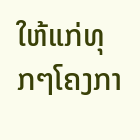ໃຫ້ແກ່ທຸກໆໂຄງກາ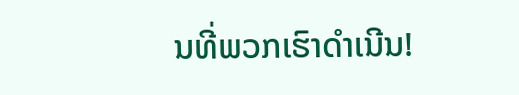ນທີ່ພວກເຮົາດຳເນີນ!